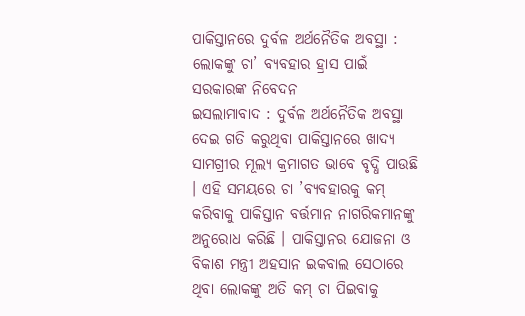ପାକିସ୍ତାନରେ ଦୁର୍ବଳ ଅର୍ଥନୈତିକ ଅବସ୍ଥା : ଲୋକଙ୍କୁ ଚା’ ବ୍ୟବହାର ହ୍ରାସ ପାଇଁ ସରକାରଙ୍କ ନିବେଦନ
ଇସଲାମାବାଦ : ଦୁର୍ବଳ ଅର୍ଥନୈତିକ ଅବସ୍ଥା ଦେଇ ଗତି କରୁଥିବା ପାକିସ୍ତାନରେ ଖାଦ୍ୟ ସାମଗ୍ରୀର ମୂଲ୍ୟ କ୍ରମାଗତ ଭାବେ ବୃଦ୍ଧି ପାଉଛି । ଏହି ସମୟରେ ଚା ’ବ୍ୟବହାରକୁ କମ୍ କରିବାକୁ ପାକିସ୍ତାନ ବର୍ତ୍ତମାନ ନାଗରିକମାନଙ୍କୁ ଅନୁରୋଧ କରିଛି । ପାକିସ୍ତାନର ଯୋଜନା ଓ ବିକାଶ ମନ୍ତ୍ରୀ ଅହସାନ ଇକବାଲ ସେଠାରେ ଥିବା ଲୋକଙ୍କୁ ଅତି କମ୍ ଚା ପିଇବାକୁ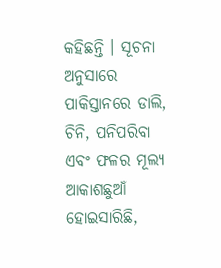କହିଛନ୍ତି । ସୂଚନା ଅନୁସାରେ ପାକିସ୍ତାନରେ ଡାଲି, ଚିନି, ପନିପରିବା ଏବଂ ଫଳର ମୂଲ୍ୟ ଆକାଶଛୁଆଁ ହୋଇସାରିଛି,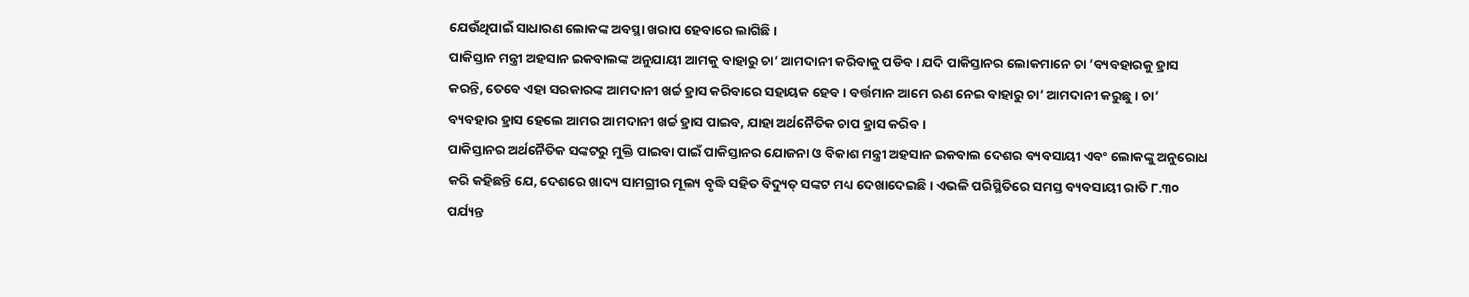ଯେଉଁଥିପାଇଁ ସାଧାରଣ ଲୋକଙ୍କ ଅବସ୍ଥା ଖରାପ ହେବାରେ ଲାଗିଛି ।
ପାକିସ୍ତାନ ମନ୍ତ୍ରୀ ଅହସାନ ଇକବାଲଙ୍କ ଅନୁଯାୟୀ ଆମକୁ ବାହାରୁ ଚା’ ଆମଦାନୀ କରିବାକୁ ପଡିବ । ଯଦି ପାକିସ୍ତାନର ଲୋକମାନେ ଚା ’ବ୍ୟବହାରକୁ ହ୍ରାସ କରନ୍ତି, ତେବେ ଏହା ସରକାରଙ୍କ ଆମଦାନୀ ଖର୍ଚ୍ଚ ହ୍ରାସ କରିବାରେ ସହାୟକ ହେବ । ବର୍ତ୍ତମାନ ଆମେ ଋଣ ନେଇ ବାହାରୁ ଚା’ ଆମଦାନୀ କରୁଛୁ । ଚା’ ବ୍ୟବହାର ହ୍ରାସ ହେଲେ ଆମର ଆମଦାନୀ ଖର୍ଚ୍ଚ ହ୍ରାସ ପାଇବ, ଯାହା ଅର୍ଥନୈତିକ ଚାପ ହ୍ରାସ କରିବ ।
ପାକିସ୍ତାନର ଅର୍ଥନୈତିକ ସଙ୍କଟରୁ ମୁକ୍ତି ପାଇବା ପାଇଁ ପାକିସ୍ତାନର ଯୋଜନା ଓ ବିକାଶ ମନ୍ତ୍ରୀ ଅହସାନ ଇକବାଲ ଦେଶର ବ୍ୟବସାୟୀ ଏବଂ ଲୋକଙ୍କୁ ଅନୁରୋଧ କରି କହିଛନ୍ତି ଯେ, ଦେଶରେ ଖାଦ୍ୟ ସାମଗ୍ରୀର ମୂଲ୍ୟ ବୃଦ୍ଧି ସହିତ ବିଦ୍ୟୁତ୍ ସଙ୍କଟ ମଧ୍ୟ ଦେଖାଦେଇଛି । ଏଭଳି ପରିସ୍ଥିତିରେ ସମସ୍ତ ବ୍ୟବସାୟୀ ରାତି ୮.୩୦ ପର୍ଯ୍ୟନ୍ତ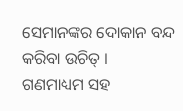ସେମାନଙ୍କର ଦୋକାନ ବନ୍ଦ କରିବା ଉଚିତ୍ ।
ଗଣମାଧ୍ୟମ ସହ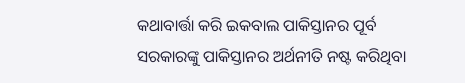କଥାବାର୍ତ୍ତା କରି ଇକବାଲ ପାକିସ୍ତାନର ପୂର୍ବ ସରକାରଙ୍କୁ ପାକିସ୍ତାନର ଅର୍ଥନୀତି ନଷ୍ଟ କରିଥିବା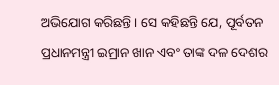ଅଭିଯୋଗ କରିଛନ୍ତି । ସେ କହିଛନ୍ତି ଯେ, ପୂର୍ବତନ ପ୍ରଧାନମନ୍ତ୍ରୀ ଇମ୍ରାନ ଖାନ ଏବଂ ତାଙ୍କ ଦଳ ଦେଶର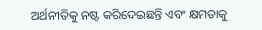ଅର୍ଥନୀତିକୁ ନଷ୍ଟ କରିଦେଇଛନ୍ତି ଏବଂ କ୍ଷମତାକୁ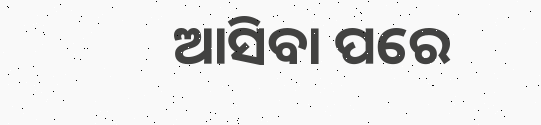ଆସିବା ପରେ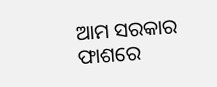ଆମ ସରକାର ଫାଶରେ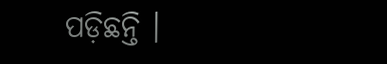ପଡ଼ିଛନ୍ତି ।